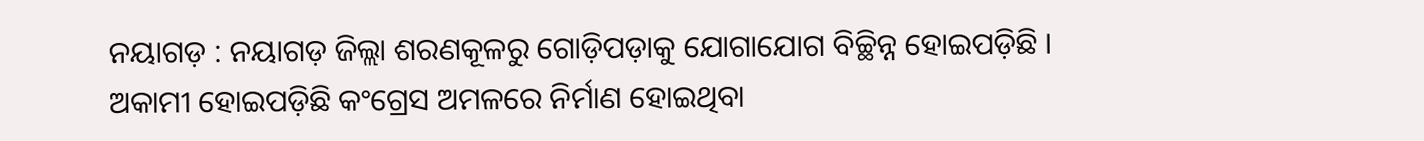ନୟାଗଡ଼ : ନୟାଗଡ଼ ଜିଲ୍ଲା ଶରଣକୂଳରୁ ଗୋଡ଼ିପଡ଼ାକୁ ଯୋଗାଯୋଗ ବିଚ୍ଛିନ୍ନ ହୋଇପଡ଼ିଛି । ଅକାମୀ ହୋଇପଡ଼ିଛି କଂଗ୍ରେସ ଅମଳରେ ନିର୍ମାଣ ହୋଇଥିବା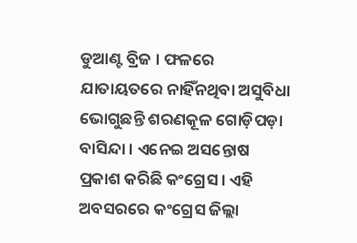ଡୁଆଣ୍ଟ ବ୍ରିଜ । ଫଳରେ ଯାତାୟତରେ ନାହିଁନଥିବା ଅସୁବିଧା ଭୋଗୁଛନ୍ତି ଶରଣକୂଳ ଗୋଡ଼ିପଡ଼ା ବାସିନ୍ଦା । ଏନେଇ ଅସନ୍ତୋଷ ପ୍ରକାଶ କରିଛି କଂଗ୍ରେସ । ଏହି ଅବସରରେ କଂଗ୍ରେସ ଜିଲ୍ଲା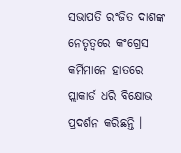ସଭାପତି ରଂଜିତ ଦାଶଙ୍କ ନେତୃତ୍ବରେ କଂଗ୍ରେସ କର୍ମିମାନେ ହାତରେ ପ୍ଲାକାର୍ଡ ଧରି ବିକ୍ଷୋଭ ପ୍ରଦର୍ଶନ କରିଛନ୍ତି ।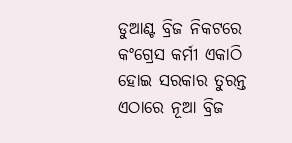ଡୁଆଣ୍ଟ ବ୍ରିଜ ନିକଟରେ କଂଗ୍ରେସ କର୍ମୀ ଏକାଠି ହୋଇ ସରକାର ତୁରନ୍ତ ଏଠାରେ ନୂଆ ବ୍ରିଜ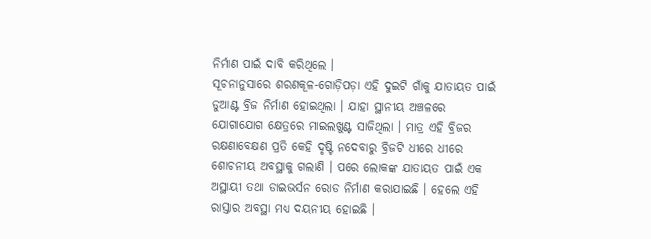ନିର୍ମାଣ ପାଇଁ ଦାବି କରିଥିଲେ ।
ସୂଚନାନୁସାରେ ଶରଣକୂଳ-ଗୋଡ଼ିପଡ଼ା ଏହି ଦୁଇଟି ଗାଁକୁ ଯାତାୟତ ପାଇଁ ଡୁଆଣ୍ଟ ବ୍ରିଜ ନିର୍ମାଣ ହୋଇଥିଲା । ଯାହା ସ୍ଥାନୀୟ ଅଞ୍ଚଳରେ ଯୋଗାଯୋଗ କ୍ଷେତ୍ରରେ ମାଇଲଖୁଣ୍ଟ ସାଜିଥିଲା । ମାତ୍ର ଏହି ବ୍ରିଜର ରକ୍ଷଣାବେକ୍ଷଣ ପ୍ରତି କେହି ଦୃଷ୍ଟି ନଦେବାରୁ ବ୍ରିଜଟି ଧୀରେ ଧୀରେ ଶୋଚନୀୟ ଅବସ୍ଥାକୁ ଗଲାଣି । ପରେ ଲୋକଙ୍କ ଯାତାୟତ ପାଇଁ ଏକ ଅସ୍ଥାୟୀ ତଥା ଡାଇଭର୍ସନ ରୋଡ ନିର୍ମାଣ କରାଯାଇଛି । ହେଲେ ଏହି ରାସ୍ତାର ଅବସ୍ଥା ମଧ୍ୟ ଦୟନୀୟ ହୋଇଛି ।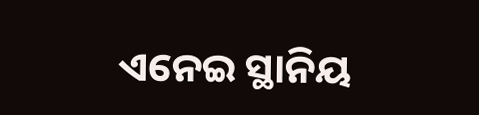ଏନେଇ ସ୍ଥାନିୟ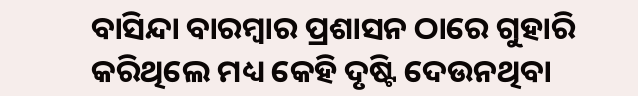ବାସିନ୍ଦା ବାରମ୍ବାର ପ୍ରଶାସନ ଠାରେ ଗୁହାରି କରିଥିଲେ ମଧ୍ୟ କେହି ଦୃଷ୍ଟି ଦେଉନଥିବା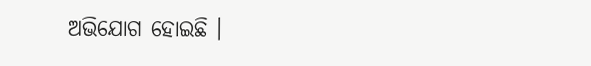ଅଭିଯୋଗ ହୋଇଛି ।